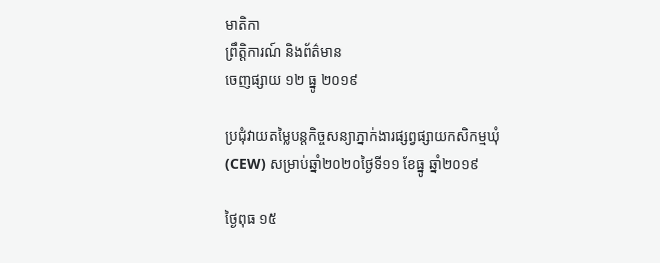មាតិកា
ព្រឹត្តិការណ៍ និងព័ត៌មាន
ចេញផ្សាយ ១២ ធ្នូ ២០១៩

ប្រជុំវាយតម្លៃបន្តកិច្ចសន្យាភ្នាក់ងារផ្សព្វផ្សាយកសិកម្មឃុំ(CEW) សម្រាប់ឆ្នាំ២០២០ថ្ងៃទី១១ ខែធ្នូ ឆ្នាំ២០១៩

ថ្ងៃពុធ ១៥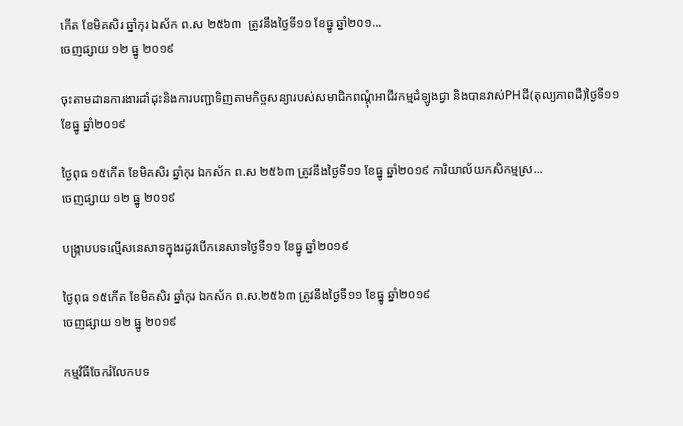កេីត ខែមិគសិរ ឆ្នាំកុរ ឯស័ក ព.ស ២៥៦៣  ត្រូវនឹងថ្ងៃទី១១ ខែធ្នូ ឆ្នាំ២០១...
ចេញផ្សាយ ១២ ធ្នូ ២០១៩

ចុះតាមដានការងារដាំដុះនិងការបញ្ជាទិញតាមកិច្ចសន្យារបស់សមាជិកពណ្ដុំអាជីវកម្មដំឡូងជ្វា និងបានវាស់PHដី(តុល្យភាពដី)ថ្ងៃទី១១ ខែធ្នូ ឆ្នាំ២០១៩

ថ្ងៃពុធ ១៥កើត ខែមិគសិរ ឆ្នាំកុរ ឯកស័ក ព.ស ២៥៦៣ ត្រូវនឹងថ្ងៃទី១១ ខែធ្នូ ឆ្នាំ២០១៩ ការិយាល័យកសិកម្មស្រ...
ចេញផ្សាយ ១២ ធ្នូ ២០១៩

បង្ក្រាបបទល្មើសនេសាទក្នុងរដូវបើកនេសាទថ្ងៃទី១១ ខែធ្នូ ឆ្នាំ២០១៩

ថ្ងៃពុធ ១៥កើត ខែមិគសិរ ឆ្នាំកុរ ឯកស័ក ព.ស.២៥៦៣ ត្រូវនឹងថ្ងៃទី១១ ខែធ្នូ ឆ្នាំ២០១៩
ចេញផ្សាយ ១២ ធ្នូ ២០១៩

កម្មវិធីចែករំលែកបទ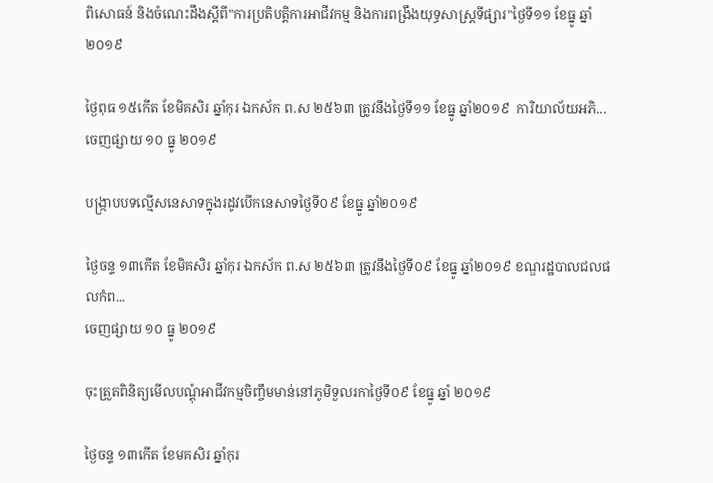ពិសោធន៍ និងចំណេះដឹងស្តីពី"ការប្រតិបត្តិការអាជីវកម្ម និងការពង្រឹងយុទ្ធសាស្ត្រទីផ្សារ"ថ្ងៃទី១១ ខែធ្នូ ឆ្នាំ២០១៩

ថ្ងៃពុធ ១៥កេីត ខែមិគសិរ ឆ្នាំកុរ ឯកស័ក ព.ស ២៥៦៣ ត្រូវនឹងថ្ងៃទី១១ ខែធ្នូ ឆ្នាំ២០១៩  ការិយាល័យអភិ...
ចេញផ្សាយ ១០ ធ្នូ ២០១៩

បង្ក្រាបបទល្មើសនេសាទក្នុងរដូវបើកនេសាទថ្ងៃទី០៩ ខែធ្នូ ឆ្នាំ២០១៩

ថ្ងៃចន្ទ ១៣កើត ខែមិគសិរ ឆ្នាំកុរ ឯកស័ក ព.ស ២៥៦៣ ត្រូវនឹងថ្ងៃទី០៩ ខែធ្នូ ឆ្នាំ២០១៩ ខណ្ឌរដ្ឋបាលជលផលកំព...
ចេញផ្សាយ ១០ ធ្នូ ២០១៩

ចុះត្រួតពិនិត្យមើលបណ្តុំអាជីវកម្មចិញ្ចឹមមាន់នៅភូមិទួលរកាថ្ងៃទី០៩ ខែធ្នូ ឆ្នាំ ២០១៩

ថ្ងៃចន្ទ ១៣កើត ខែមគសិរ ឆ្នាំកុរ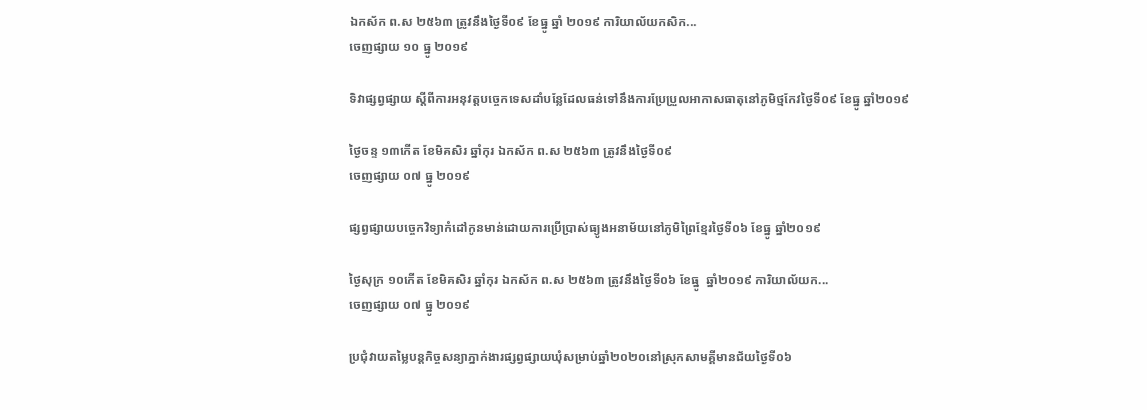ឯកស័ក ព.ស ២៥៦៣ ត្រូវនឹងថ្ងៃទី០៩ ខែធ្នូ ឆ្នាំ ២០១៩ ការិយាល័យកសិក...
ចេញផ្សាយ ១០ ធ្នូ ២០១៩

ទិវាផ្សព្វផ្សាយ ស្តីពីការអនុវត្តបច្ចេកទេសដាំបន្លែដែលធន់ទៅនឹងការប្រែប្រួលអាកាសធាតុនៅភូមិថ្មកែវថ្ងៃទី០៩ ខែធ្នូ ឆ្នាំ២០១៩

ថ្ងៃចន្ទ ១៣កេីត ខែមិគសិរ ឆ្នាំកុរ ឯកស័ក ព.ស ២៥៦៣ ត្រូវនឹងថ្ងៃទី០៩
ចេញផ្សាយ ០៧ ធ្នូ ២០១៩

ផ្សព្វផ្សាយបច្ចេកវិទ្យាកំដៅកូនមាន់ដោយការប្រើប្រាស់ធ្យូងអនាម័យនៅភូមិព្រៃខ្មែរថ្ងៃទី០៦ ខែធ្នូ ឆ្នាំ២០១៩

ថ្ងៃសុក្រ ១០កើត ខែមិគសិរ ឆ្នាំកុរ ឯកស័ក ព.ស ២៥៦៣ ត្រូវនឹងថ្ងៃទី០៦ ខែធ្នូ  ឆ្នាំ២០១៩ ការិយាល័យក...
ចេញផ្សាយ ០៧ ធ្នូ ២០១៩

ប្រជុំវាយតម្លៃបន្តកិច្ចសន្យាភ្នាក់ងារផ្សព្វផ្សាយឃុំសម្រាប់ឆ្នាំ២០២០នៅស្រុកសាមគ្គីមានជ័យថ្ងៃទី០៦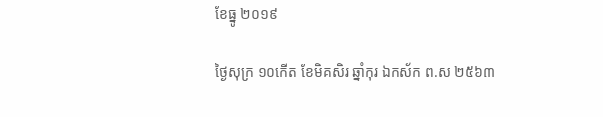ខែធ្នូ ២០១៩

ថ្ងៃសុក្រ ១០កេីត ខែមិគសិរ ឆ្នាំកុរ ឯកស័ក ព.ស ២៥៦៣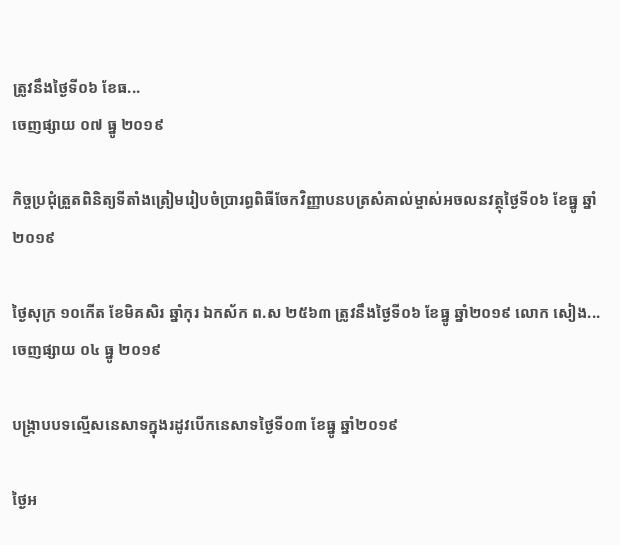ត្រូវនឹងថ្ងៃទី០៦ ខែធ...
ចេញផ្សាយ ០៧ ធ្នូ ២០១៩

កិច្ចប្រជុំត្រួតពិនិត្យទីតាំងត្រៀមរៀបចំប្រារព្ធពិធីចែកវិញ្ញាបនបត្រសំគាល់ម្ចាស់អចលនវត្ថុថ្ងៃទី០៦ ខែធ្នូ ឆ្នាំ២០១៩

ថ្ងៃសុក្រ ១០កើត ខែមិគសិរ ឆ្នាំកុរ ឯកស័ក ព.ស ២៥៦៣ ត្រូវនឹងថ្ងៃទី០៦ ខែធ្នូ ឆ្នាំ២០១៩ លោក សៀង...
ចេញផ្សាយ ០៤ ធ្នូ ២០១៩

បង្ក្រាបបទល្មើសនេសាទក្នុងរដូវបើកនេសាទថ្ងៃទី០៣ ខែធ្នូ ឆ្នាំ២០១៩

ថ្ងៃអ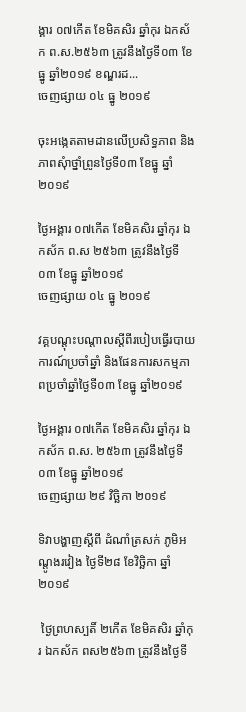ង្គារ ០៧កើត ខែមិគសិរ ឆ្នាំកុរ ឯកស័ក ព.ស.២៥៦៣ ត្រូវនឹងថ្ងៃទី០៣ ខែធ្នូ ឆ្នាំ២០១៩ ខណ្ឌរដ...
ចេញផ្សាយ ០៤ ធ្នូ ២០១៩

ចុះអង្កេតតាមដានលើប្រសិទ្ធភាព និងភាពសុំាថ្នាំព្រូនថ្ងៃទី០៣ ខែធ្នូ ឆ្នាំ២០១៩

ថ្ងៃអង្គារ ០៧កើត ខែមិគសិរ ឆ្នាំកុរ ឯកស័ក ព.ស ២៥៦៣ ត្រូវនឹងថ្ងៃទី០៣ ខែធ្នូ ឆ្នាំ២០១៩
ចេញផ្សាយ ០៤ ធ្នូ ២០១៩

វគ្គបណ្តុះបណ្តាលស្តីពីរបៀបធ្វើរបាយការណ៍ប្រចាំឆ្នាំ និងផែនការសកម្មភាពប្រចាំឆ្នាំថ្ងៃទី០៣ ខែធ្នូ ឆ្នាំ២០១៩

ថ្ងៃអង្គារ ០៧កើត ខែមិគសិរ ឆ្នាំកុរ ឯកស័ក ព.ស. ២៥៦៣ ត្រូវនឹងថ្ងៃទី០៣ ខែធ្នូ ឆ្នាំ២០១៩
ចេញផ្សាយ ២៩ វិច្ឆិកា ២០១៩

ទិវាបង្ហាញស្តីពី ដំណាំត្រសក់ ភូមិអណ្ដូងរវៀង ថ្ងៃទី២៨ ខែវិច្ឆិកា ឆ្នាំ ២០១៩

 ថ្ងៃព្រហស្បតិ៍ ២កើត ខែមិគសិរ ឆ្នាំកុរ ឯកស័ក ពស២៥៦៣ ត្រូវនឹងថ្ងៃទី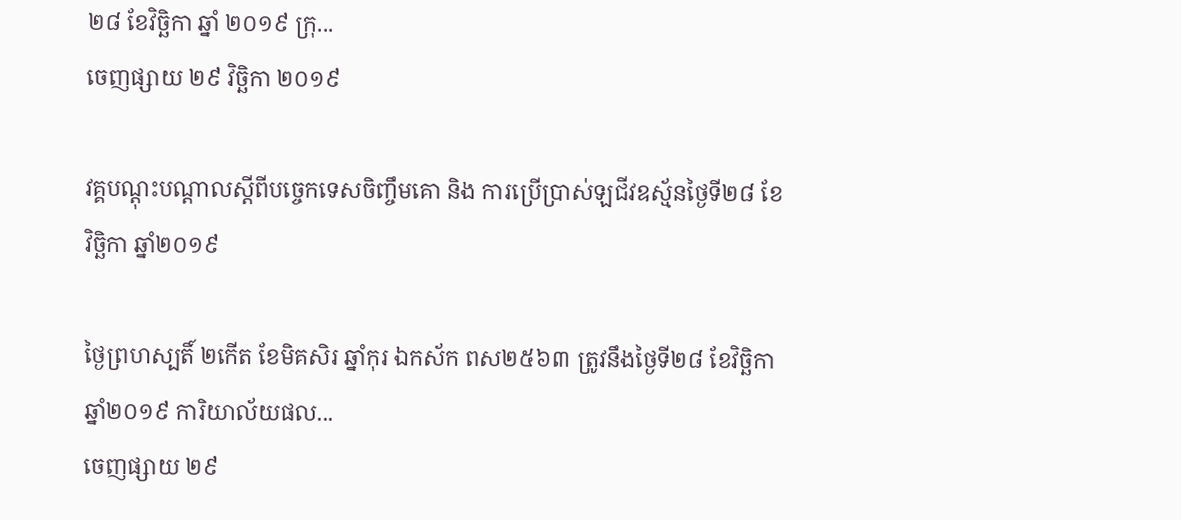២៨ ខែវិច្ឆិកា ឆ្នាំ ២០១៩ ក្រុ...
ចេញផ្សាយ ២៩ វិច្ឆិកា ២០១៩

វគ្គបណ្តុះបណ្តាលស្តីពីបច្ចេកទេសចិញ្ចឹមគោ និង ការប្រើប្រាស់ឡជីវឧស្ម័នថ្ងៃទី២៨ ខែវិច្ឆិកា ឆ្នាំ២០១៩

ថ្ងៃព្រហស្បតិ៍ ២កើត ខែមិគសិរ ឆ្នាំកុរ ឯកស័ក ពស២៥៦៣ ត្រូវនឹងថ្ងៃទី២៨ ខែវិច្ឆិកា ឆ្នាំ២០១៩ ការិយាល័យផល...
ចេញផ្សាយ ២៩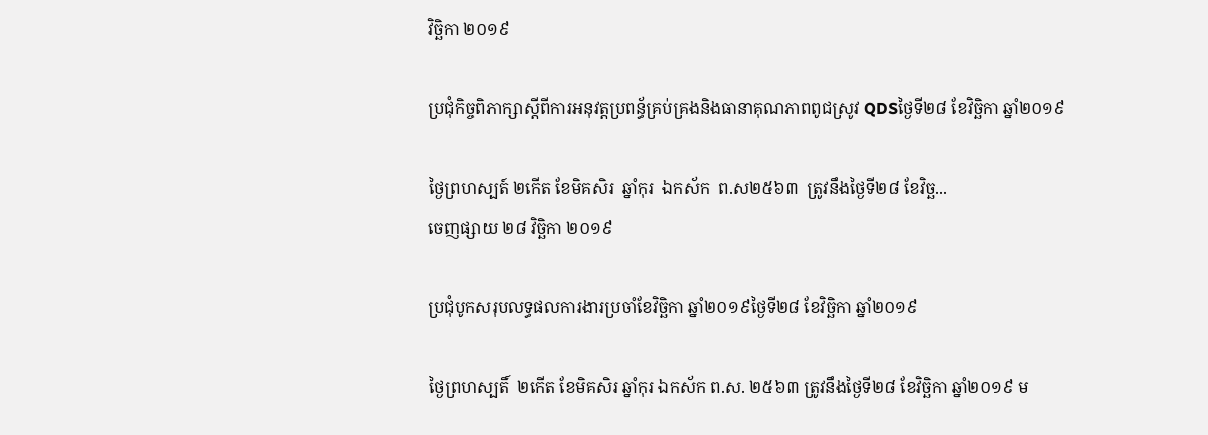វិច្ឆិកា ២០១៩

ប្រជុំកិច្ចពិភាក្សាស្តីពីការអនុវត្តប្រពន្ធ័គ្រប់គ្រងនិងធានាគុណភាពពូជស្រូវ QDSថ្ងៃទី២៨ ខែវិច្ឆិកា ឆ្នាំ២០១៩

ថ្ងៃព្រហស្បត៍ ២កេីត ខែមិគសិរ  ឆ្នាំកុរ  ឯកស័ក  ព.ស២៥៦៣  ត្រូវនឹងថ្ងៃទី២៨ ខែវិច្ឆ...
ចេញផ្សាយ ២៨ វិច្ឆិកា ២០១៩

ប្រជុំបូកសរុបលទ្ធផលការងារប្រចាំខែវិច្ឆិកា ឆ្នាំ២០១៩ថ្ងៃទី២៨ ខែវិច្ឆិកា ឆ្នាំ២០១៩

ថ្ងៃព្រហស្បតិ៍  ២កើត ខែមិគសិរ ឆ្នាំកុរ ឯកស័ក ព.ស. ២៥៦៣ ត្រូវនឹងថ្ងៃទី២៨ ខែវិច្ឆិកា ឆ្នាំ២០១៩ ម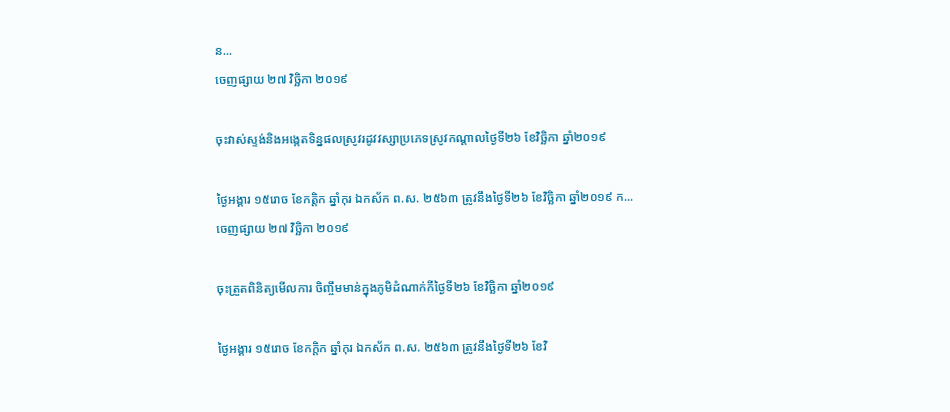ន...
ចេញផ្សាយ ២៧ វិច្ឆិកា ២០១៩

ចុះវាស់ស្ទង់និងអង្កេតទិន្នផលស្រូវរដូវវស្សាប្រភេទស្រូវកណ្តាលថ្ងៃទី២៦ ខែវិច្ឆិកា ឆ្នាំ២០១៩

ថ្ងៃអង្គារ ១៥រោច ខែកត្តិក ឆ្នាំកុរ ឯកស័ក ព.ស. ២៥៦៣ ត្រូវនឹងថ្ងៃទី២៦ ខែវិច្ឆិកា ឆ្នាំ២០១៩ ក...
ចេញផ្សាយ ២៧ វិច្ឆិកា ២០១៩

ចុះត្រួតពិនិត្យមើលការ ចិញ្ចឹមមាន់ក្នុងភូមិដំណាក់កីថ្ងៃទី២៦ ខែវិច្ឆិកា ឆ្នាំ២០១៩

ថ្ងៃអង្គារ ១៥រោច ខែកក្តិក ឆ្នាំកុរ ឯកស័ក ព.ស. ២៥៦៣ ត្រូវនឹងថ្ងៃទី២៦ ខែវិ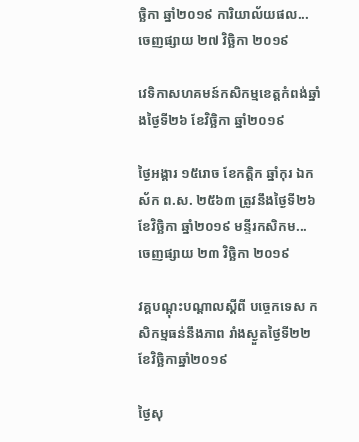ច្ឆិកា ឆ្នាំ២០១៩ ការិយាល័យផល...
ចេញផ្សាយ ២៧ វិច្ឆិកា ២០១៩

វេទិកាសហគមន៍កសិកម្មខេត្តកំពង់ឆ្នាំងថ្ងៃទី២៦ ខែវិច្ឆិកា ឆ្នាំ២០១៩

ថ្ងៃអង្គារ ១៥រោច ខែកត្តិក ឆ្នាំកុរ ឯកស័ក ព.ស. ២៥៦៣ ត្រូវនឹងថ្ងៃទី២៦ ខែវិច្ឆិកា ឆ្នាំ២០១៩ មន្ទីរកសិកម...
ចេញផ្សាយ ២៣ វិច្ឆិកា ២០១៩

វគ្គបណ្តុះបណ្តាលស្តីពី បច្ចេកទេស កសិកម្មធន់នឹងភាព រាំងស្ងួតថ្ងៃទី២២ ខែវិច្ឆិកាឆ្នាំ២០១៩

ថ្ងៃសុ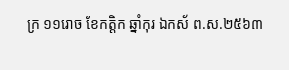ក្រ ១១រោច ខែកត្តិក ឆ្នាំកុរ ឯកស័ ព.ស.២៥៦៣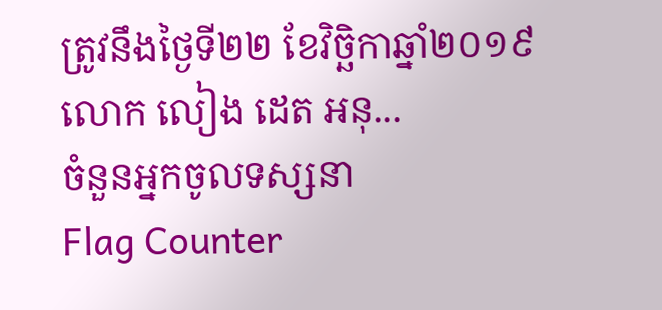ត្រូវនឹងថ្ងៃទី២២ ខែវិច្ឆិកាឆ្នាំ២០១៩ លោក លៀង ដេត អនុ...
ចំនួនអ្នកចូលទស្សនា
Flag Counter